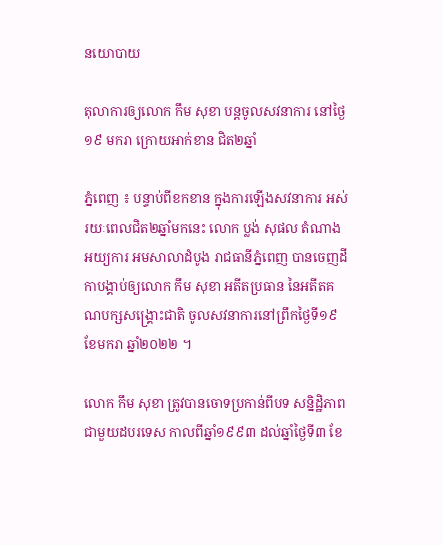នយោបាយ

តុលាការឲ្យលោក កឹម សុខា បន្តចូលសវនាការ នៅថ្ងៃ១៩ មករា ក្រោយអាក់ខាន ជិត២ឆ្នាំ

ភ្នំពេញ ៖ បន្ទាប់ពីខកខាន ក្នុងការឡើងសវនាការ អស់រយៈពេលជិត២ឆ្នាំមកនេះ លោក ប្លង់ សុផល តំណាងអយ្យការ អមសាលាដំបូង រាជធានីភ្នំពេញ បានចេញដីកាបង្គាប់ឲ្យលោក កឹម សុខា អតីតប្រធាន នៃអតីតគណបក្សសង្គ្រោះជាតិ ចូលសវនាការនៅព្រឹកថ្ងៃទី១៩ ខែមករា ឆ្នាំ២០២២ ។

លោក កឹម សុខា ត្រូវបានចោទប្រកាន់ពីបទ សន្និដ្ឋិភាពជាមួយដបរទេស កាលពីឆ្នាំ១៩៩៣ ដល់ឆ្នាំថ្ងៃទី៣ ខែ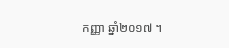កញ្ញា ឆ្នាំ២០១៧ ។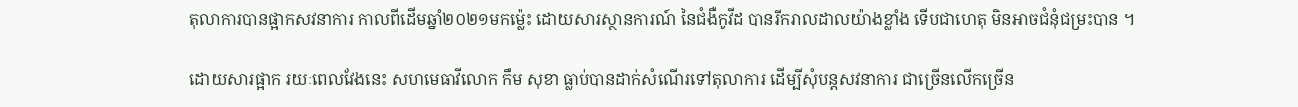តុលាការបានផ្អាកសវនាការ កាលពីដើមឆ្នាំ២០២១មកម្ល៉េះ ដោយសារស្ថានការណ៍ នៃជំងឺកូវីដ បានរីករាលដាលយ៉ាងខ្លាំង ទើបជាហេតុ មិនអាចជំនុំជម្រះបាន ។

ដោយសារផ្អាក រយៈពេលវែងនេះ សហមេធាវីលោក កឹម សុខា ធ្លាប់បានដាក់សំណើរទៅតុលាការ ដើម្បីសុំបន្តសវនាការ ជាច្រើនលើកច្រើន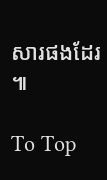សារផងដែរ ៕

To Top